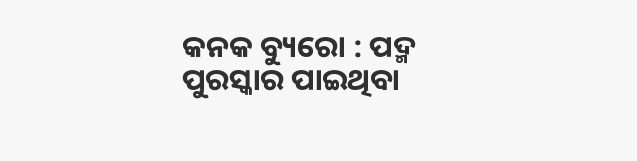କନକ ବ୍ୟୁରୋ : ପଦ୍ମ ପୁରସ୍କାର ପାଇଥିବା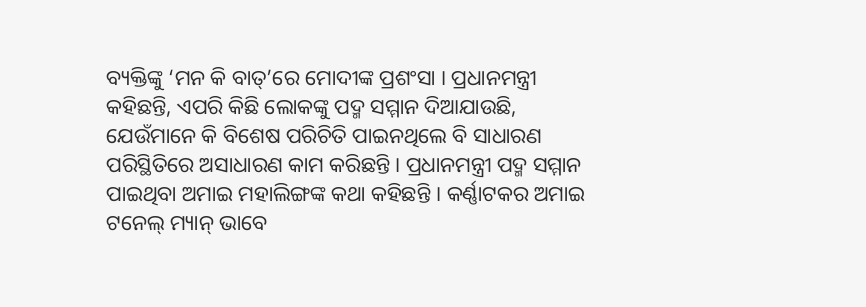ବ୍ୟକ୍ତିଙ୍କୁ ‘ମନ କି ବାତ୍’ରେ ମୋଦୀଙ୍କ ପ୍ରଶଂସା । ପ୍ରଧାନମନ୍ତ୍ରୀ କହିଛନ୍ତି, ଏପରି କିଛି ଲୋକଙ୍କୁ ପଦ୍ମ ସମ୍ମାନ ଦିଆଯାଉଛି, ଯେଉଁମାନେ କି ବିଶେଷ ପରିଚିତି ପାଇନଥିଲେ ବି ସାଧାରଣ ପରିସ୍ଥିତିରେ ଅସାଧାରଣ କାମ କରିଛନ୍ତି । ପ୍ରଧାନମନ୍ତ୍ରୀ ପଦ୍ମ ସମ୍ମାନ ପାଇଥିବା ଅମାଇ ମହାଲିଙ୍ଗଙ୍କ କଥା କହିଛନ୍ତି । କର୍ଣ୍ଣାଟକର ଅମାଇ ଟନେଲ୍ ମ୍ୟାନ୍ ଭାବେ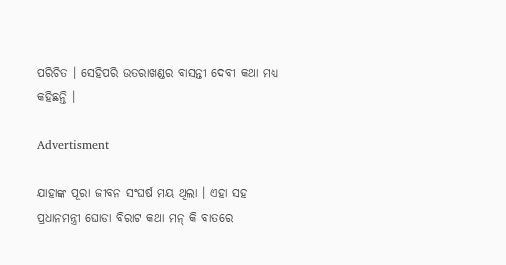ପରିଚିତ । ସେହିପରି ଉତରାଖଣ୍ଡର ବାସନ୍ତୀ ଦେବୀ କଥା ମଧ୍ୟ କହିଛନ୍ତି ।

Advertisment

ଯାହାଙ୍କ ପୂରା ଜୀବନ ସଂଘର୍ଷ ମୟ ଥିଲା । ଏହା ସହ ପ୍ରଧାନମନ୍ତ୍ରୀ ଘୋଡା ବିରାଟ କଥା ମନ୍ କି ବାତରେ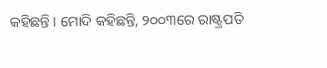କହିଛନ୍ତି । ମୋଦି କହିଛନ୍ତି, ୨୦୦୩ରେ ରାଷ୍ଟ୍ରପତି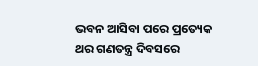ଭବନ ଆସିବା ପରେ ପ୍ରତ୍ୟେକ ଥର ଗଣତନ୍ତ୍ର ଦିବସରେ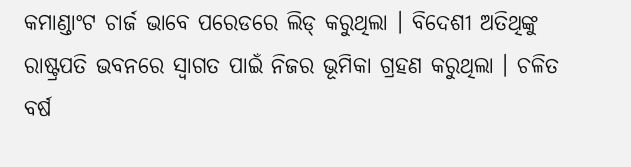କମାଣ୍ଡାଂଟ ଚାର୍ଜ ଭାବେ ପରେଡରେ ଲିଡ୍ କରୁଥିଲା । ବିଦେଶୀ ଅତିଥିଙ୍କୁ ରାଷ୍ଟ୍ରପତି ଭବନରେ ସ୍ୱାଗତ ପାଇଁ ନିଜର ଭୂମିକା ଗ୍ରହଣ କରୁଥିଲା । ଚଳିତ ବର୍ଷ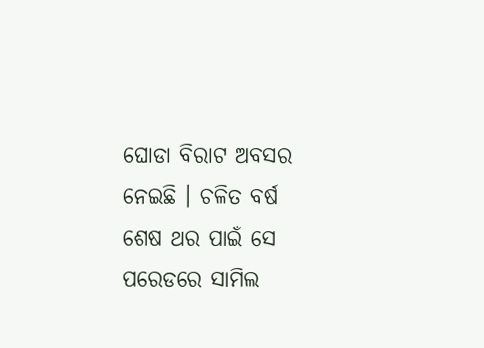ଘୋଡା ବିରାଟ ଅବସର ନେଇଛି । ଚଳିତ ବର୍ଷ ଶେଷ ଥର ପାଇଁ ସେ ପରେଡରେ ସାମିଲ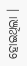ହୋଇଥିଲା ।